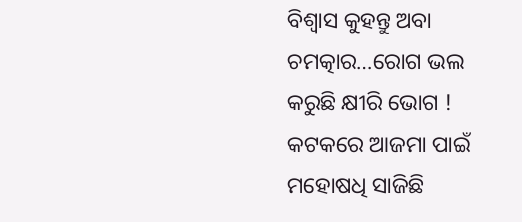ବିଶ୍ୱାସ କୁହନ୍ତୁ ଅବା ଚମତ୍କାର…ରୋଗ ଭଲ କରୁଛି କ୍ଷୀରି ଭୋଗ ! କଟକରେ ଆଜମା ପାଇଁ ମହୋଷଧି ସାଜିଛି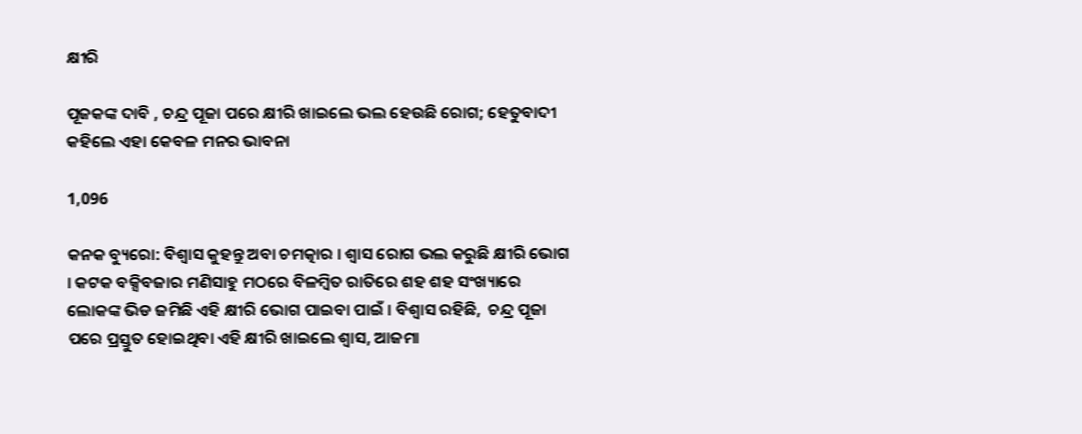କ୍ଷୀରି

ପୂଜକଙ୍କ ଦାବି , ଚନ୍ଦ୍ର ପୂଜା ପରେ କ୍ଷୀରି ଖାଇଲେ ଭଲ ହେଉଛି ରୋଗ; ହେତୁବାଦୀ କହିଲେ ଏହା କେବଳ ମନର ଭାବନା

1,096

କନକ ବ୍ୟୁରୋ: ବିଶ୍ୱାସ କୁହନ୍ତୁ ଅବା ଚମତ୍କାର । ଶ୍ୱାସ ରୋଗ ଭଲ କରୁଛି କ୍ଷୀରି ଭୋଗ । କଟକ ବକ୍ସିବଜାର ମଣିସାହୁ ମଠରେ ବିଳମ୍ବିତ ରାତିରେ ଶହ ଶହ ସଂଖ୍ୟାରେ ଲୋକଙ୍କ ଭିଡ ଜମିଛି ଏହି କ୍ଷୀରି ଭୋଗ ପାଇବା ପାଇଁ । ବିଶ୍ୱାସ ରହିଛି,  ଚନ୍ଦ୍ର ପୂଜା ପରେ ପ୍ରସ୍ତୁତ ହୋଇଥିବା ଏହି କ୍ଷୀରି ଖାଇଲେ ଶ୍ୱାସ, ଆଜମା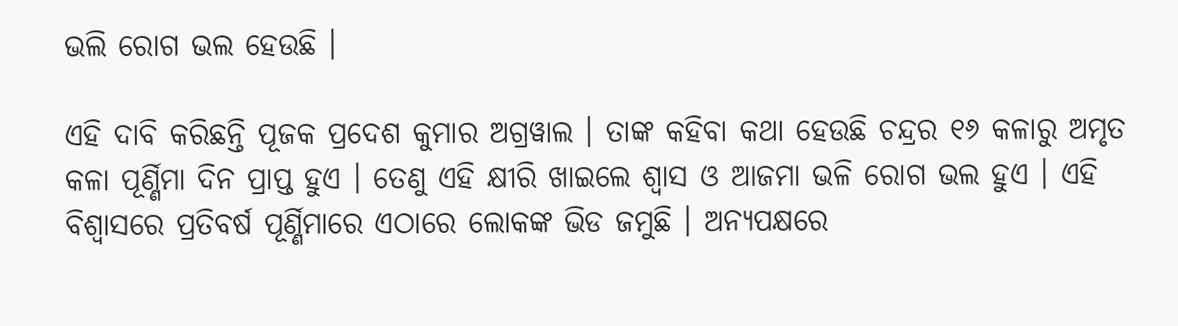ଭଲି ରୋଗ ଭଲ ହେଉଛି ।

ଏହି ଦାବି କରିଛନ୍ତି ପୂଜକ ପ୍ରଦେଶ କୁମାର ଅଗ୍ରୱାଲ । ତାଙ୍କ କହିବା କଥା ହେଉଛି ଚନ୍ଦ୍ରର ୧୬ କଳାରୁ ଅମୃତ କଳା ପୂର୍ଣ୍ଣିମା ଦିନ ପ୍ରାପ୍ତ ହୁଏ । ତେଣୁ ଏହି କ୍ଷୀରି ଖାଇଲେ ଶ୍ୱାସ ଓ ଆଜମା ଭଳି ରୋଗ ଭଲ ହୁଏ । ଏହି ବିଶ୍ୱାସରେ ପ୍ରତିବର୍ଷ ପୂର୍ଣ୍ଣିମାରେ ଏଠାରେ ଲୋକଙ୍କ ଭିଡ ଜମୁଛି । ଅନ୍ୟପକ୍ଷରେ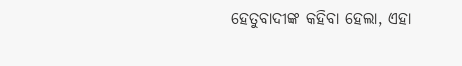ହେତୁବାଦୀଙ୍କ କହିବା ହେଲା, ଏହା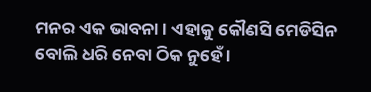ମନର ଏକ ଭାବନା । ଏହାକୁ କୌଣସି ମେଡିସିନ ବୋଲି ଧରି ନେବା ଠିକ ନୁହେଁ ।